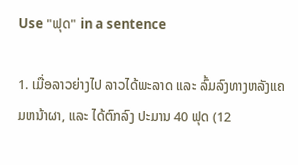Use "ຟຸດ" in a sentence

1. ເມື່ອລາວຍ່າງໄປ ລາວໄດ້ພະລາດ ແລະ ລົ້ມລົງທາງຫລັງແຄມຫນ້າຜາ, ແລະ ໄດ້ຕົກລົງ ປະມານ 40 ຟຸດ (12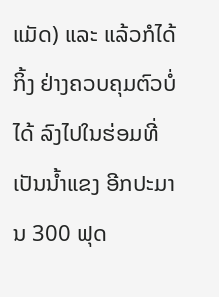ແມັດ) ແລະ ແລ້ວກໍໄດ້ກິ້ງ ຢ່າງຄວບຄຸມຕົວບໍ່ໄດ້ ລົງໄປໃນຮ່ອມທີ່ ເປັນນ້ຳແຂງ ອີກປະມານ 300 ຟຸດ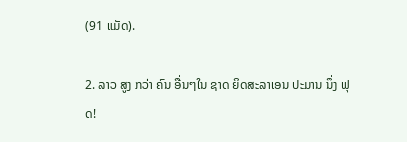(91 ແມັດ).

2. ລາວ ສູງ ກວ່າ ຄົນ ອື່ນໆໃນ ຊາດ ຍິດສະລາເອນ ປະມານ ນຶ່ງ ຟຸດ!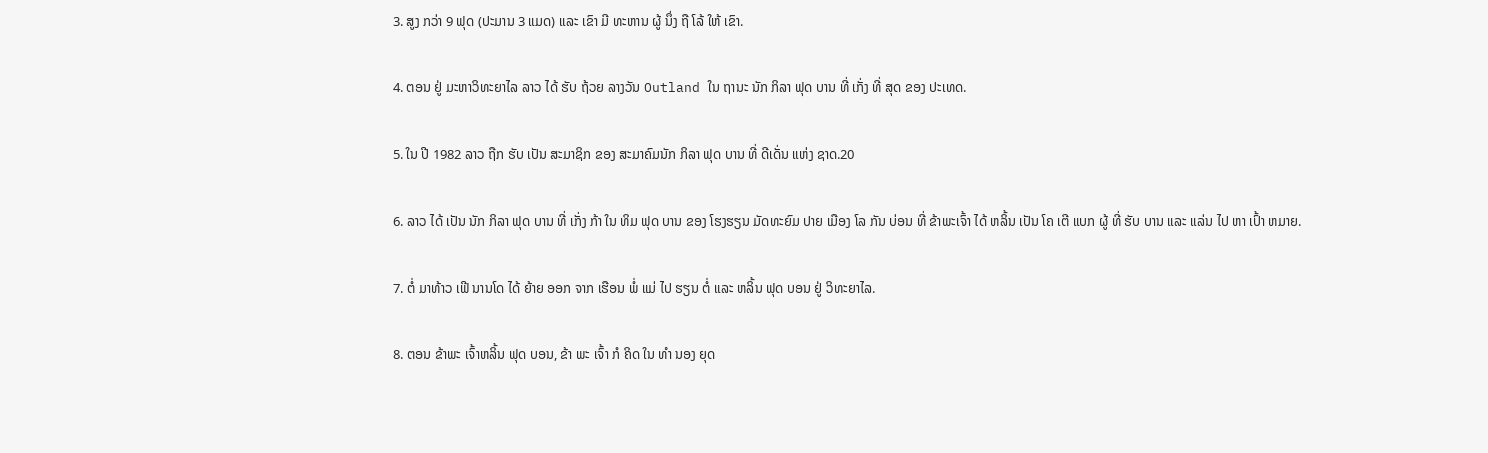3. ສູງ ກວ່າ 9 ຟຸດ (ປະມານ 3 ແມດ) ແລະ ເຂົາ ມີ ທະຫານ ຜູ້ ນຶ່ງ ຖື ໂລ້ ໃຫ້ ເຂົາ.

4. ຕອນ ຢູ່ ມະຫາວິທະຍາໄລ ລາວ ໄດ້ ຮັບ ຖ້ວຍ ລາງວັນ Outland ໃນ ຖານະ ນັກ ກິລາ ຟຸດ ບານ ທີ່ ເກັ່ງ ທີ່ ສຸດ ຂອງ ປະເທດ.

5. ໃນ ປີ 1982 ລາວ ຖືກ ຮັບ ເປັນ ສະມາຊິກ ຂອງ ສະມາຄົມນັກ ກິລາ ຟຸດ ບານ ທີ່ ດີເດັ່ນ ແຫ່ງ ຊາດ.20

6. ລາວ ໄດ້ ເປັນ ນັກ ກິລາ ຟຸດ ບານ ທີ່ ເກັ່ງ ກ້າ ໃນ ທິມ ຟຸດ ບານ ຂອງ ໂຮງຮຽນ ມັດທະຍົມ ປາຍ ເມືອງ ໂລ ກັນ ບ່ອນ ທີ່ ຂ້າພະເຈົ້າ ໄດ້ ຫລິ້ນ ເປັນ ໂຄ ເຕີ ແບກ ຜູ້ ທີ່ ຮັບ ບານ ແລະ ແລ່ນ ໄປ ຫາ ເປົ້າ ຫມາຍ.

7. ຕໍ່ ມາທ້າວ ເຟີ ນານໂດ ໄດ້ ຍ້າຍ ອອກ ຈາກ ເຮືອນ ພໍ່ ແມ່ ໄປ ຮຽນ ຕໍ່ ແລະ ຫລິ້ນ ຟຸດ ບອນ ຢູ່ ວິທະຍາໄລ.

8. ຕອນ ຂ້າພະ ເຈົ້າຫລິ້ນ ຟຸດ ບອນ, ຂ້າ ພະ ເຈົ້າ ກໍ ຄິດ ໃນ ທໍາ ນອງ ຍຸດ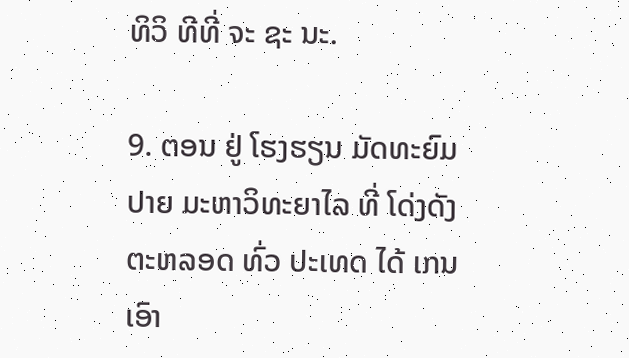ທິວິ ທີທີ່ ຈະ ຊະ ນະ.

9. ຕອນ ຢູ່ ໂຮງຮຽນ ມັດທະຍົມ ປາຍ ມະຫາວິທະຍາໄລ ທີ່ ໂດ່ງດັງ ຕະຫລອດ ທົ່ວ ປະເທດ ໄດ້ ເກນ ເອົາ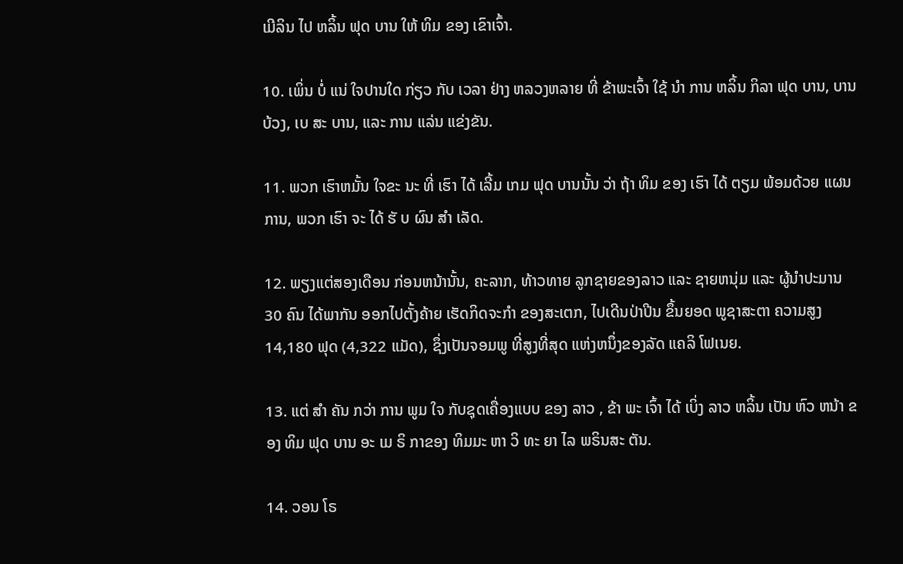ເມີລິນ ໄປ ຫລິ້ນ ຟຸດ ບານ ໃຫ້ ທິມ ຂອງ ເຂົາເຈົ້າ.

10. ເພິ່ນ ບໍ່ ແນ່ ໃຈປານໃດ ກ່ຽວ ກັບ ເວລາ ຢ່າງ ຫລວງຫລາຍ ທີ່ ຂ້າພະເຈົ້າ ໃຊ້ ນໍາ ການ ຫລິ້ນ ກິລາ ຟຸດ ບານ, ບານບ້ວງ, ເບ ສະ ບານ, ແລະ ການ ແລ່ນ ແຂ່ງຂັນ.

11. ພວກ ເຮົາຫມັ້ນ ໃຈຂະ ນະ ທີ່ ເຮົາ ໄດ້ ເລີ້ມ ເກມ ຟຸດ ບານນັ້ນ ວ່າ ຖ້າ ທິມ ຂອງ ເຮົາ ໄດ້ ຕຽມ ພ້ອມດ້ວຍ ແຜນ ການ, ພວກ ເຮົາ ຈະ ໄດ້ ຮັ ບ ຜົນ ສໍາ ເລັດ.

12. ພຽງແຕ່ສອງເດືອນ ກ່ອນຫນ້ານັ້ນ, ຄະລາກ, ທ້າວທາຍ ລູກຊາຍຂອງລາວ ແລະ ຊາຍຫນຸ່ມ ແລະ ຜູ້ນໍາປະມານ 30 ຄົນ ໄດ້ພາກັນ ອອກໄປຕັ້ງຄ້າຍ ເຮັດກິດຈະກໍາ ຂອງສະເຕກ, ໄປເດີນປ່າປີນ ຂຶ້ນຍອດ ພູຊາສະຕາ ຄວາມສູງ 14,180 ຟຸດ (4,322 ແມັດ), ຊຶ່ງເປັນຈອມພູ ທີ່ສູງທີ່ສຸດ ແຫ່ງຫນຶ່ງຂອງລັດ ແຄລິ ໂຟເນຍ.

13. ແຕ່ ສໍາ ຄັນ ກວ່າ ການ ພູມ ໃຈ ກັບຊຸດເຄື່ອງແບບ ຂອງ ລາວ , ຂ້າ ພະ ເຈົ້າ ໄດ້ ເບິ່ງ ລາວ ຫລິ້ນ ເປັນ ຫົວ ຫນ້າ ຂອງ ທິມ ຟຸດ ບານ ອະ ເມ ຣິ ກາຂອງ ທິມມະ ຫາ ວິ ທະ ຍາ ໄລ ພຣິນສະ ຕັນ.

14. ວອນ ໂຣ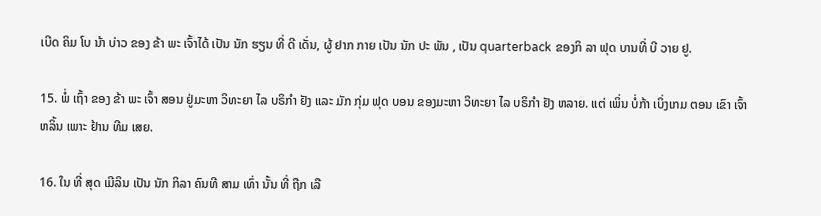ເບີດ ຄິມ ໂບ ນ້າ ບ່າວ ຂອງ ຂ້າ ພະ ເຈົ້າໄດ້ ເປັນ ນັກ ຮຽນ ທີ່ ດີ ເດັ່ນ, ຜູ້ ຢາກ ກາຍ ເປັນ ນັກ ປະ ພັນ , ເປັນ quarterback ຂອງກິ ລາ ຟຸດ ບານທີ່ ບີ ວາຍ ຢູ.

15. ພໍ່ ເຖົ້າ ຂອງ ຂ້າ ພະ ເຈົ້າ ສອນ ຢູ່ມະຫາ ວິທະຍາ ໄລ ບຣິກໍາ ຢັງ ແລະ ມັກ ກຸ່ມ ຟຸດ ບອນ ຂອງມະຫາ ວິທະຍາ ໄລ ບຣິກໍາ ຢັງ ຫລາຍ. ແຕ່ ເພິ່ນ ບໍ່ກ້າ ເບິ່ງເກມ ຕອນ ເຂົາ ເຈົ້າ ຫລິ້ນ ເພາະ ຢ້ານ ທີມ ເສຍ.

16. ໃນ ທີ່ ສຸດ ເມີລິນ ເປັນ ນັກ ກິລາ ຄົນທີ ສາມ ເທົ່າ ນັ້ນ ທີ່ ຖືກ ເລື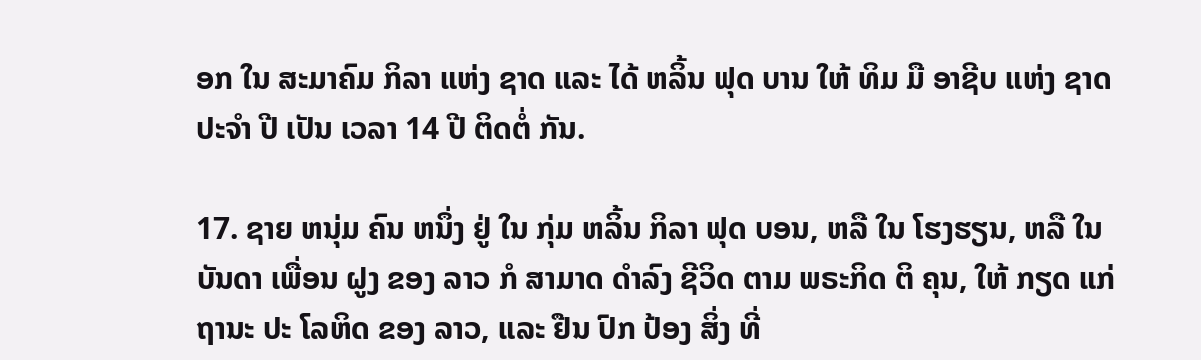ອກ ໃນ ສະມາຄົມ ກິລາ ແຫ່ງ ຊາດ ແລະ ໄດ້ ຫລິ້ນ ຟຸດ ບານ ໃຫ້ ທິມ ມື ອາຊີບ ແຫ່ງ ຊາດ ປະຈໍາ ປີ ເປັນ ເວລາ 14 ປີ ຕິດຕໍ່ ກັນ.

17. ຊາຍ ຫນຸ່ມ ຄົນ ຫນຶ່ງ ຢູ່ ໃນ ກຸ່ມ ຫລິ້ນ ກິລາ ຟຸດ ບອນ, ຫລື ໃນ ໂຮງຮຽນ, ຫລື ໃນ ບັນດາ ເພື່ອນ ຝູງ ຂອງ ລາວ ກໍ ສາມາດ ດໍາລົງ ຊີວິດ ຕາມ ພຣະກິດ ຕິ ຄຸນ, ໃຫ້ ກຽດ ແກ່ ຖານະ ປະ ໂລຫິດ ຂອງ ລາວ, ແລະ ຢືນ ປົກ ປ້ອງ ສິ່ງ ທີ່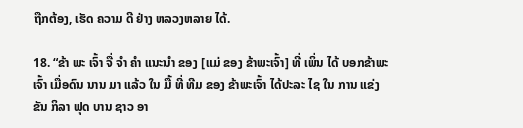ຖືກຕ້ອງ, ເຮັດ ຄວາມ ດີ ຢ່າງ ຫລວງຫລາຍ ໄດ້.

18. “ຂ້າ ພະ ເຈົ້າ ຈື່ ຈໍາ ຄໍາ ແນະນໍາ ຂອງ [ແມ່ ຂອງ ຂ້າພະເຈົ້າ] ທີ່ ເພິ່ນ ໄດ້ ບອກຂ້າພະເຈົ້າ ເມື່ອດົນ ນານ ມາ ແລ້ວ ໃນ ມື້ ທີ່ ທີມ ຂອງ ຂ້າພະເຈົ້າ ໄດ້ປະລະ ໄຊ ໃນ ການ ແຂ່ງຂັນ ກິລາ ຟຸດ ບານ ຊາວ ອາ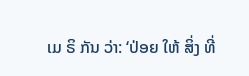ເມ ຣິ ກັນ ວ່າ: ‘ປ່ອຍ ໃຫ້ ສິ່ງ ທີ່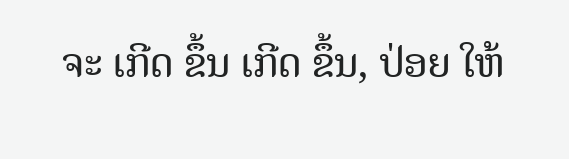ຈະ ເກີດ ຂຶ້ນ ເກີດ ຂຶ້ນ, ປ່ອຍ ໃຫ້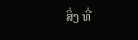ສິ່ງ ທີ່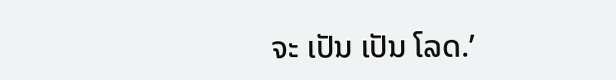ຈະ ເປັນ ເປັນ ໂລດ.’